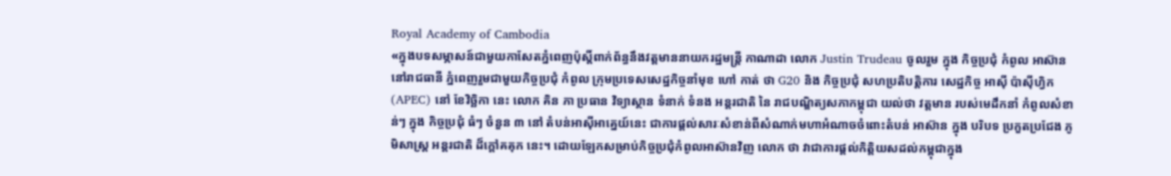Royal Academy of Cambodia
«ក្នុងបទសម្ភាសន៍ជាមួយកាសែតភ្នំពេញប៉ុស្តិ៍ពាក់ព័ន្ធនឹងវត្តមាននាយករដ្ឋមន្ត្រី កាណាដា លោក Justin Trudeau ចូលរួម ក្នុង កិច្ចប្រជុំ កំពូល អាស៊ាន នៅរាជធានី ភ្នំពេញរួមជាមួយកិច្ចប្រជុំ កំពូល ក្រុមប្រទេសសេដ្ឋកិច្ចនាំមុខ ហៅ កាត់ ថា G20 និង កិច្ចប្រជុំ សហប្រតិបត្តិការ សេដ្ឋកិច្ច អាស៊ី ប៉ាស៊ីហ្វិក (APEC) នៅ ខែវិច្ឆិកា នេះ លោក គិន ភា ប្រធាន វិទ្យាស្ថាន ទំនាក់ ទំនង អន្តរជាតិ នៃ រាជបណ្ឌិត្យសភាកម្ពុជា យល់ថា វត្តមាន របស់មេដឹកនាំ កំពូលសំខាន់ៗ ក្នុង កិច្ចប្រជុំ ធំៗ ចំនួន ៣ នៅ តំបន់អាស៊ីអាគ្នេយ៍នេះ ជាការផ្តល់សារៈសំខាន់ពីសំណាក់មហាអំណាចចំពោះតំបន់ អាស៊ាន ក្នុង បរិបទ ប្រកួតប្រជែង ភូមិសាស្ត្រ អន្តរជាតិ ដ៏ក្តៅគគុក នេះ។ ដោយឡែកសម្រាប់កិច្ចប្រជុំកំពូលអាស៊ានវិញ លោក ថា វាជាការផ្តល់កិត្តិយសដល់កម្ពុជាក្នុង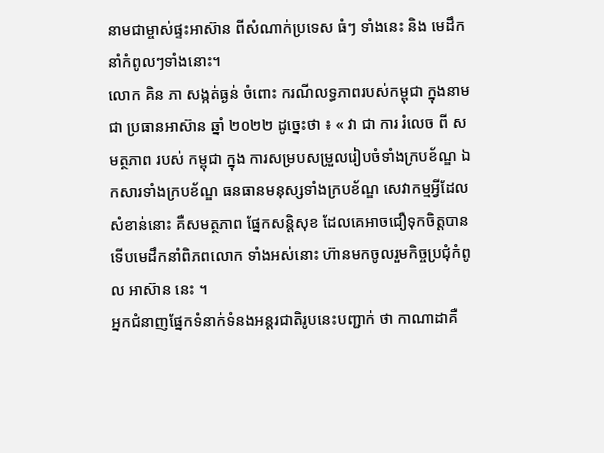នាមជាម្ចាស់ផ្ទះអាស៊ាន ពីសំណាក់ប្រទេស ធំៗ ទាំងនេះ និង មេដឹកនាំកំពូលៗទាំងនោះ។
លោក គិន ភា សង្កត់ធ្ងន់ ចំពោះ ករណីលទ្ធភាពរបស់កម្ពុជា ក្នុងនាមជា ប្រធានអាស៊ាន ឆ្នាំ ២០២២ ដូច្នេះថា ៖ « វា ជា ការ រំលេច ពី សមត្ថភាព របស់ កម្ពុជា ក្នុង ការសម្របសម្រួលរៀបចំទាំងក្របខ័ណ្ឌ ឯកសារទាំងក្របខ័ណ្ឌ ធនធានមនុស្សទាំងក្របខ័ណ្ឌ សេវាកម្មអ្វីដែល សំខាន់នោះ គឺសមត្ថភាព ផ្នែកសន្តិសុខ ដែលគេអាចជឿទុកចិត្តបាន ទើបមេដឹកនាំពិភពលោក ទាំងអស់នោះ ហ៊ានមកចូលរួមកិច្ចប្រជុំកំពូល អាស៊ាន នេះ ។
អ្នកជំនាញផ្នែកទំនាក់ទំនងអន្តរជាតិរូបនេះបញ្ជាក់ ថា កាណាដាគឺ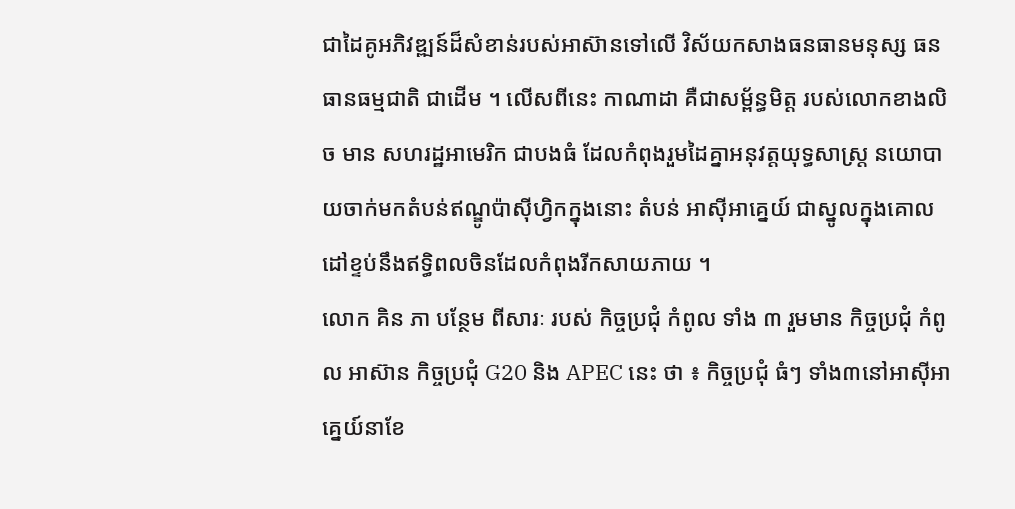ជាដៃគូអភិវឌ្ឍន៍ដ៏សំខាន់របស់អាស៊ានទៅលើ វិស័យកសាងធនធានមនុស្ស ធនធានធម្មជាតិ ជាដើម ។ លើសពីនេះ កាណាដា គឺជាសម្ព័ន្ធមិត្ត របស់លោកខាងលិច មាន សហរដ្ឋអាមេរិក ជាបងធំ ដែលកំពុងរួមដៃគ្នាអនុវត្តយុទ្ធសាស្ត្រ នយោបាយចាក់មកតំបន់ឥណ្ឌូប៉ាស៊ីហ្វិកក្នុងនោះ តំបន់ អាស៊ីអាគ្នេយ៍ ជាស្នូលក្នុងគោលដៅខ្ទប់នឹងឥទ្ធិពលចិនដែលកំពុងរីកសាយភាយ ។
លោក គិន ភា បន្ថែម ពីសារៈ របស់ កិច្ចប្រជុំ កំពូល ទាំង ៣ រួមមាន កិច្ចប្រជុំ កំពូល អាស៊ាន កិច្ចប្រជុំ G20 និង APEC នេះ ថា ៖ កិច្ចប្រជុំ ធំៗ ទាំង៣នៅអាស៊ីអាគ្នេយ៍នាខែ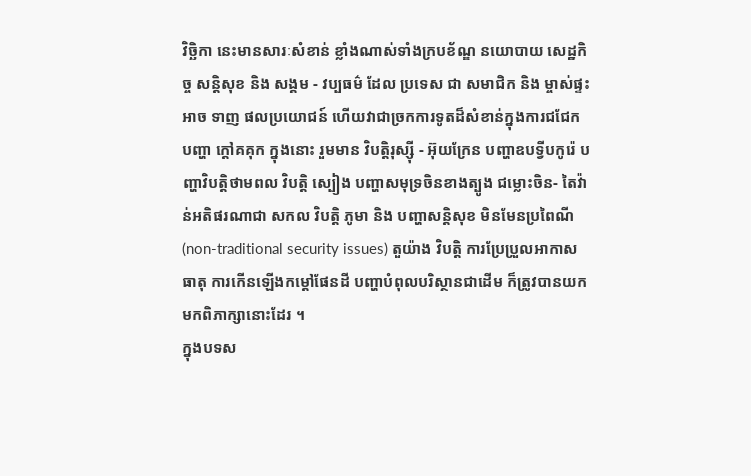វិច្ឆិកា នេះមានសារៈសំខាន់ ខ្លាំងណាស់ទាំងក្របខ័ណ្ឌ នយោបាយ សេដ្ឋកិច្ច សន្តិសុខ និង សង្គម - វប្បធម៌ ដែល ប្រទេស ជា សមាជិក និង ម្ចាស់ផ្ទះ អាច ទាញ ផលប្រយោជន៍ ហើយវាជាច្រកការទូតដ៏សំខាន់ក្នុងការជជែក បញ្ហា ក្តៅគគុក ក្នុងនោះ រួមមាន វិបត្តិរុស្ស៊ី - អ៊ុយក្រែន បញ្ហាឧបទ្វីបកូរ៉េ បញ្ហាវិបត្តិថាមពល វិបត្តិ ស្បៀង បញ្ហាសមុទ្រចិនខាងត្បូង ជម្លោះចិន- តៃវ៉ាន់អតិផរណាជា សកល វិបត្តិ ភូមា និង បញ្ហាសន្តិសុខ មិនមែនប្រពៃណី (non-traditional security issues) តួយ៉ាង វិបត្តិ ការប្រែប្រួលអាកាសធាតុ ការកើនឡើងកម្តៅផែនដី បញ្ហាបំពុលបរិស្ថានជាដើម ក៏ត្រូវបានយកមកពិភាក្សានោះដែរ ។
ក្នុងបទស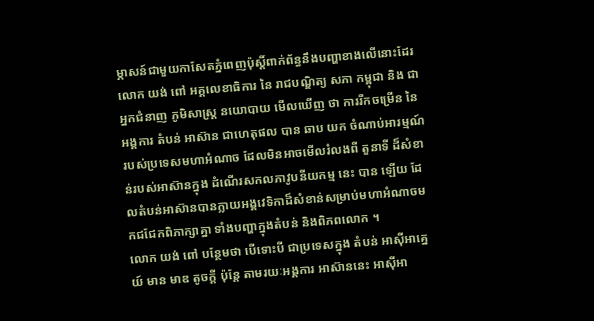ម្ភាសន៍ជាមួយកាសែតភ្នំពេញប៉ុស្តិ៍ពាក់ព័ន្ធនឹងបញ្ហាខាងលើនោះដែរ លោក យង់ ពៅ អគ្គលេខាធិការ នៃ រាជបណ្ឌិត្យ សភា កម្ពុជា និង ជា អ្នកជំនាញ ភូមិសាស្ត្រ នយោបាយ មើលឃើញ ថា ការរីកចម្រើន នៃ អង្គការ តំបន់ អាស៊ាន ជាហេតុផល បាន ឆាប យក ចំណាប់អារម្មណ៍របស់ប្រទេសមហាអំណាច ដែលមិនអាចមើលរំលងពី តួនាទី ដ៏សំខាន់របស់អាស៊ានក្នុង ដំណើរសកលភាវូបនីយកម្ម នេះ បាន ឡើយ ដែលតំបន់អាស៊ានបានក្លាយអង្គវេទិកាដ៏សំខាន់សម្រាប់មហាអំណាចមកជជែកពិភាក្សាគ្នា ទាំងបញ្ហាក្នុងតំបន់ និងពិភពលោក ។
លោក យង់ ពៅ បន្ថែមថា បើទោះបី ជាប្រទេសក្នុង តំបន់ អាស៊ីអាគ្នេយ៍ មាន មាឌ តូចក្តី ប៉ុន្តែ តាមរយៈអង្គការ អាស៊ាននេះ អាស៊ីអា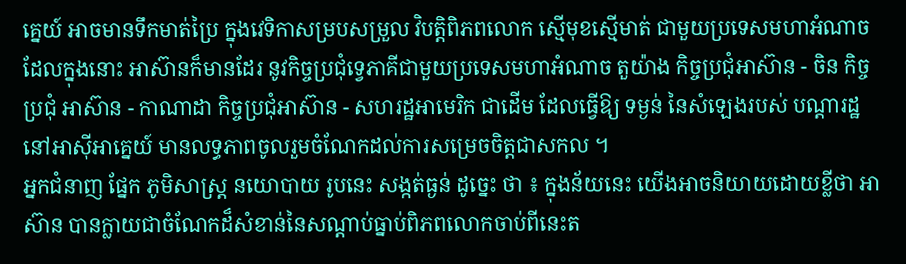គ្នេយ៍ អាចមានទឹកមាត់ប្រៃ ក្នុងវេទិកាសម្របសម្រួល វិបត្តិពិភពលោក ស្មើមុខស្មើមាត់ ជាមួយប្រទេសមហាអំណាច ដែលក្នុងនោះ អាស៊ានក៏មានដែរ នូវកិច្ចប្រជុំទ្វេភាគីជាមួយប្រទេសមហាអំណាច តួយ៉ាង កិច្ចប្រជុំអាស៊ាន - ចិន កិច្ចប្រជុំ អាស៊ាន - កាណាដា កិច្ចប្រជុំអាស៊ាន - សហរដ្ឋអាមេរិក ជាដើម ដែលធ្វើឱ្យ ទម្ងន់ នៃសំឡេងរបស់ បណ្តារដ្ឋ នៅអាស៊ីអាគ្នេយ៍ មានលទ្ធភាពចូលរួមចំណែកដល់ការសម្រេចចិត្តជាសកល ។
អ្នកជំនាញ ផ្នែក ភូមិសាស្ត្រ នយោបាយ រូបនេះ សង្កត់ធ្ងន់ ដូច្នេះ ថា ៖ ក្នុងន័យនេះ យើងអាចនិយាយដោយខ្លីថា អាស៊ាន បានក្លាយជាចំណែកដ៏សំខាន់នៃសណ្តាប់ធ្នាប់ពិភពលោកចាប់ពីនេះត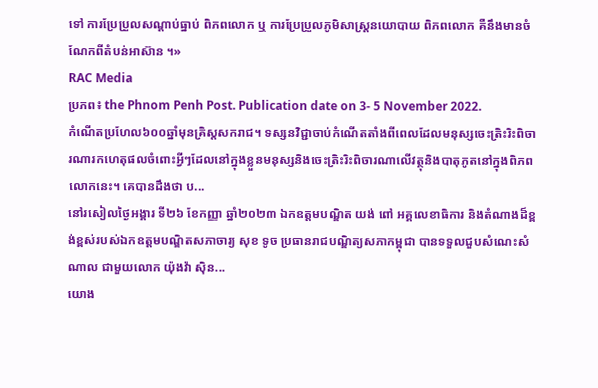ទៅ ការប្រែប្រួលសណ្តាប់ធ្នាប់ ពិភពលោក ឬ ការប្រែប្រួលភូមិសាស្ត្រនយោបាយ ពិភពលោក គឺនឹងមានចំណែកពីតំបន់អាស៊ាន ។»
RAC Media
ប្រភព៖ the Phnom Penh Post. Publication date on 3- 5 November 2022.
កំណើតប្រហែល៦០០ឆ្នាំមុនគ្រិស្តសករាជ។ ទស្សនវិជ្ជាចាប់កំណើតតាំងពីពេលដែលមនុស្សចេះត្រិះរិះពិចារណារកហេតុផលចំពោះអ្វីៗដែលនៅក្នុងខ្លួនមនុស្សនិងចេះត្រិះរិះពិចារណាលើវត្ថុនិងបាតុភូតនៅក្នុងពិភពលោកនេះ។ គេបានដឹងថា ប...
នៅរសៀលថ្ងៃអង្គារ ទី២៦ ខែកញ្ញា ឆ្នាំ២០២៣ ឯកឧត្តមបណ្ឌិត យង់ ពៅ អគ្គលេខាធិការ និងតំណាងដ៏ខ្ពង់ខ្ពស់របស់ឯកឧត្តមបណ្ឌិតសភាចារ្យ សុខ ទូច ប្រធានរាជបណ្ឌិត្យសភាកម្ពុជា បានទទួលជួបសំណេះសំណាល ជាមួយលោក យ៉ុងវ៉ា ស៊ិន...
យោង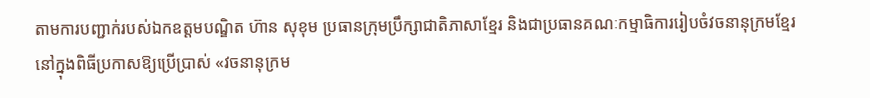តាមការបញ្ជាក់របស់ឯកឧត្តមបណ្ឌិត ហ៊ាន សុខុម ប្រធានក្រុមប្រឹក្សាជាតិភាសាខ្មែរ និងជាប្រធានគណៈកម្មាធិការរៀបចំវចនានុក្រមខ្មែរ នៅក្នុងពិធីប្រកាសឱ្យប្រើប្រាស់ «វចនានុក្រម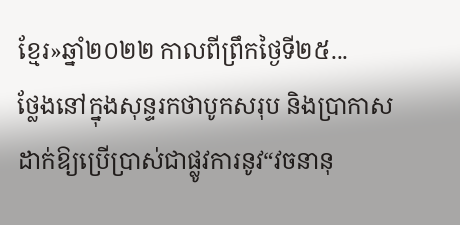ខ្មែរ»ឆ្នាំ២០២២ កាលពីព្រឹកថ្ងៃទី២៥...
ថ្លែងនៅក្នុងសុន្ទរកថាបូកសរុប និងប្រាកាសដាក់ឱ្យប្រើប្រាស់ជាផ្លូវការនូវ“វចនានុ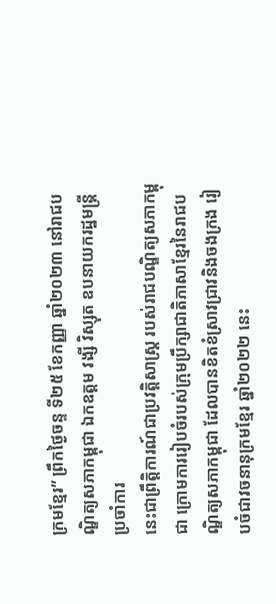ក្រមខ្មែរ” ព្រឹកថ្ងៃចន្ទ ទី២៥ ខែកញ្ញា ឆ្នាំ២០២៣ នៅរាជបណ្ឌិត្យសភាកម្ពុជា ឯកឧត្តម វង្សី វិស្សុត ឧបនាយករដ្ឋមន្រ្តីប្រចាំការ
នេះជាព្រឹត្តិការណ៍ជាប្រវត្តិសាស្ត្រ របស់រាជបណ្ឌិត្យសភាកម្ពុជា ក្រោមការរៀបចំរបស់ក្រុមប្រឹក្សាជាតិភាសាខ្មែរនៃរាជបណ្ឌិត្យសភាកម្ពុជា ដែលបានខិតខំស្រាវជ្រាវនិងចងក្រង រៀបចំជាវចនានុក្រមខ្មែរ ឆ្នាំ២០២២ នេះ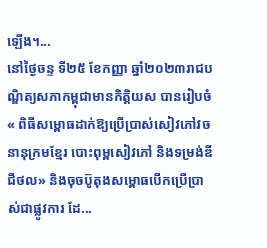ឡើង។...
នៅថ្ងៃចន្ទ ទី២៥ ខែកញ្ញា ឆ្នាំ២០២៣រាជបណ្ឌិត្យសភាកម្ពុជាមានកិត្តិយស បានរៀបចំ « ពិធីសម្ពោធដាក់ឱ្យប្រើប្រាស់សៀវភៅវចនានុក្រមខ្មែរ បោះពុម្ពសៀវភៅ និងទម្រង់ឌីជីថល» និងចុចប៊ូតុងសម្ពោធបើកប្រើប្រាស់ជាផ្លូវការ ដែ...